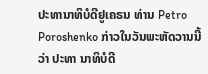ປະທານາທິບໍດີຢູເຄຣນ ທ່ານ Petro Poroshenko ກ່າວໃນວັນພະຫັດວານນີ້ວ່າ ປະທາ ນາທິບໍດີ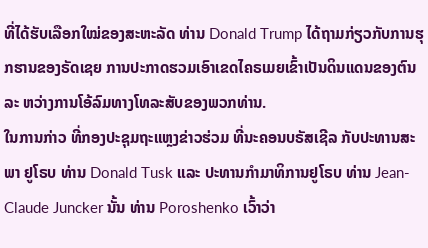ທີ່ໄດ້ຮັບເລືອກໃໝ່ຂອງສະຫະລັດ ທ່ານ Donald Trump ໄດ້ຖາມກ່ຽວກັບການຮຸກຮານຂອງຣັດເຊຍ ການປະກາດຮວມເອົາເຂດໄຄຣເມຍເຂົ້າເປັນດິນແດນຂອງຕົນ ລະ ຫວ່າງການໂອ້ລົມທາງໂທລະສັບຂອງພວກທ່ານ.
ໃນການກ່າວ ທີ່ກອງປະຊຸມຖະແຫຼງຂ່າວຮ່ວມ ທີ່ນະຄອນບຣັສເຊີລ ກັບປະທານສະພາ ຢູໂຣບ ທ່ານ Donald Tusk ແລະ ປະທານກຳມາທິການຢູໂຣບ ທ່ານ Jean-Claude Juncker ນັ້ນ ທ່ານ Poroshenko ເວົ້າວ່າ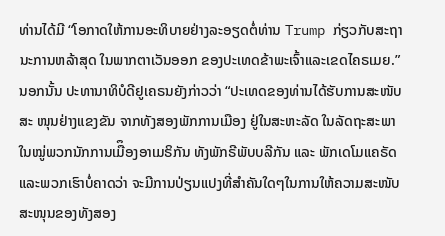ທ່ານໄດ້ມີ “ໂອກາດໃຫ້ການອະທິບາຍຢ່າງລະອຽດຕໍ່ທ່ານ Trump ກ່ຽວກັບສະຖານະການຫລ້າສຸດ ໃນພາກຕາເວັນອອກ ຂອງປະເທດຂ້າພະເຈົ້າແລະເຂດໄຄຣເມຍ.”
ນອກນັ້ນ ປະທານາທິບໍດີຢູເຄຣນຍັງກ່າວວ່າ “ປະເທດຂອງທ່ານໄດ້ຮັບການສະໜັບສະ ໜຸນຢ່າງແຂງຂັນ ຈາກທັງສອງພັກການເມືອງ ຢູ່ໃນສະຫະລັດ ໃນລັດຖະສະພາ ໃນໝູ່ພວກນັກການເມືຶອງອາເມຣິກັນ ທັງພັກຣີພັບບລີກັນ ແລະ ພັກເດໂມແຄຣັດ ແລະພວກເຮົາບໍ່ຄາດວ່າ ຈະມີການປ່ຽນແປງທີ່ສຳຄັນໃດໆໃນການໃຫ້ຄວາມສະໜັບສະໜຸນຂອງທັງສອງ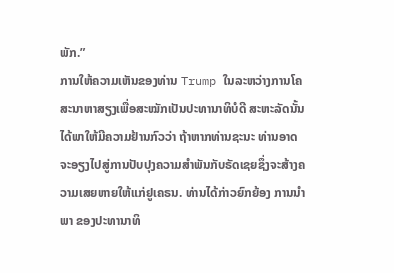ພັກ.”
ການໃຫ້ຄວາມເຫັນຂອງທ່ານ Trump ໃນລະຫວ່າງການໂຄສະນາຫາສຽງເພື່ອສະໝັກເປັນປະທານາທິບໍດີ ສະຫະລັດນັ້ນ ໄດ້ພາໃຫ້ມີຄວາມຢ້ານກົວວ່າ ຖ້າຫາກທ່ານຊະນະ ທ່ານອາດຈະອຽງໄປສູ່ການປັບປຸງຄວາມສຳພັນກັບຣັດເຊຍຊຶ່ງຈະສ້າງຄວາມເສຍຫາຍໃຫ້ແກ່ຢູເຄຣນ. ທ່ານໄດ້ກ່າວຍົກຍ້ອງ ການນຳພາ ຂອງປະທານາທິ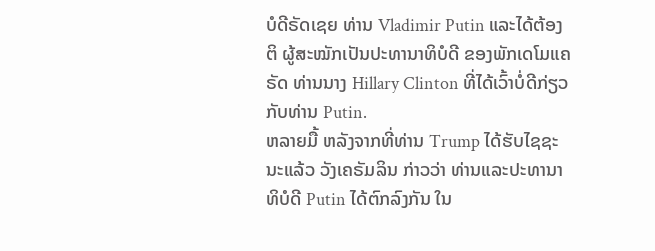ບໍດີຣັດເຊຍ ທ່ານ Vladimir Putin ແລະໄດ້ຕ້ອງຕິ ຜູ້ສະໝັກເປັນປະທານາທິບໍດີ ຂອງພັກເດໂມແຄຣັດ ທ່ານນາງ Hillary Clinton ທີ່ໄດ້ເວົ້າບໍ່ດີກ່ຽວກັບທ່ານ Putin.
ຫລາຍມື້ ຫລັງຈາກທີ່ທ່ານ Trump ໄດ້ຮັບໄຊຊະນະແລ້ວ ວັງເຄຣັມລິນ ກ່າວວ່າ ທ່ານແລະປະທານາທິບໍດີ Putin ໄດ້ຕົກລົງກັນ ໃນ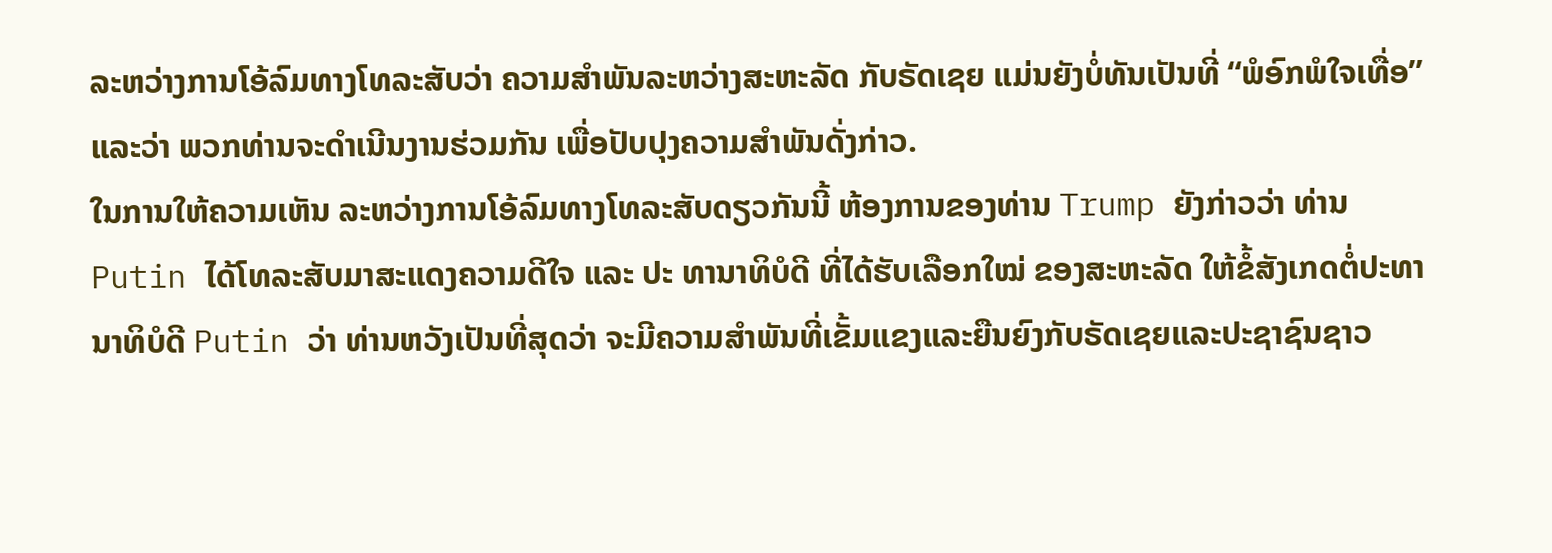ລະຫວ່າງການໂອ້ລົມທາງໂທລະສັບວ່າ ຄວາມສຳພັນລະຫວ່າງສະຫະລັດ ກັບຣັດເຊຍ ແມ່ນຍັງບໍ່ທັນເປັນທີ່ “ພໍອົກພໍໃຈເທື່ອ” ແລະວ່າ ພວກທ່ານຈະດຳເນີນງານຮ່ວມກັນ ເພື່ອປັບປຸງຄວາມສຳພັນດັ່ງກ່າວ.
ໃນການໃຫ້ຄວາມເຫັນ ລະຫວ່າງການໂອ້ລົມທາງໂທລະສັບດຽວກັນນີ້ ຫ້ອງການຂອງທ່ານ Trump ຍັງກ່າວວ່າ ທ່ານ Putin ໄດ້ໂທລະສັບມາສະແດງຄວາມດີໃຈ ແລະ ປະ ທານາທິບໍດີ ທີ່ໄດ້ຮັບເລືອກໃໝ່ ຂອງສະຫະລັດ ໃຫ້ຂໍ້ສັງເກດຕໍ່ປະທານາທິບໍດີ Putin ວ່າ ທ່ານຫວັງເປັນທີ່ສຸດວ່າ ຈະມີຄວາມສຳພັນທີ່ເຂັ້ມແຂງແລະຍືນຍົງກັບຣັດເຊຍແລະປະຊາຊົນຊາວ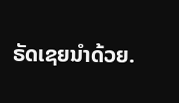ຣັດເຊຍນຳດ້ວຍ.